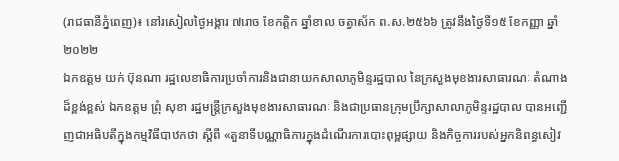(រាជធានីភ្នំពេញ)៖ នៅរសៀលថ្ងៃអង្គារ ៧រោច ខែកត្ដិក ឆ្នាំខាល ចត្វាស័ក ព.ស.២៥៦៦ ត្រូវនឹងថ្ងៃទី១៥ ខែកញ្ញា ឆ្នាំ២០២២
ឯកឧត្ដម យក់ ប៊ុនណា រដ្ឋលេខាធិការប្រចាំការនិងជានាយកសាលាភូមិន្ទរដ្ឋបាល នៃក្រសួងមុខងារសាធារណៈ តំណាងដ៏ខ្ពង់ខ្ពស់ ឯកឧត្ដម ព្រុំ សុខា រដ្ឋមន្ត្រីក្រសួងមុខងារសាធារណៈ និងជាប្រធានក្រុមប្រឹក្សាសាលាភូមិន្ទរដ្ឋបាល បានអញ្ជើញជាអធិបតីក្នុងកម្មវិធីបាឋកថា ស្ដីពី «តួនាទីបណ្ណាធិការក្នុងដំណើរការបោះពុម្ពផ្សាយ និងកិច្ចការរបស់អ្នកនិពន្ធសៀវ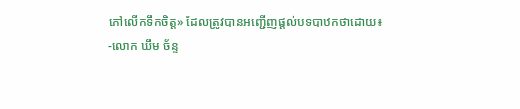ភៅលើកទឹកចិត្ត» ដែលត្រូវបានអញ្ជើញផ្ដល់បទបាឋកថាដោយ៖
-លោក ឃឹម ច័ន្ទ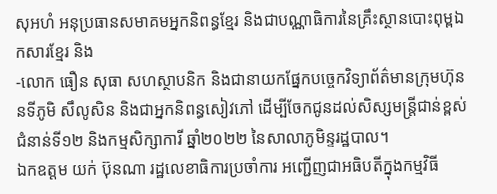សុអហំ អនុប្រធានសមាគមអ្នកនិពន្ធខ្មែរ និងជាបណ្ណាធិការនៃគ្រឹះស្ថានបោះពុម្ពឯកសារខ្មែរ និង
-លោក ធឿន សុធា សហស្ថាបនិក និងជានាយកផ្នែកបច្ចេកវិទ្យាព័ត៌មានក្រុមហ៊ុន នទីភូមិ សឹលូសិន និងជាអ្នកនិពន្ធសៀវភៅ ដើម្បីចែកជូនដល់សិស្សមន្ត្រីជាន់ខ្ពស់ជំនាន់ទី១២ និងកម្មសិក្សាការី ឆ្នាំ២០២២ នៃសាលាភូមិន្ទរដ្ឋបាល។
ឯកឧត្ដម យក់ ប៊ុនណា រដ្ឋលេខាធិការប្រចាំការ អញ្ជើញជាអធិបតីក្នុងកម្មវិធី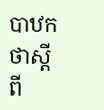បាឋកថាស្ដីពី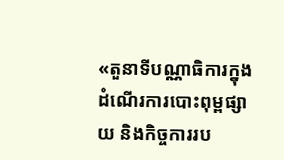«តួនាទីបណ្ណាធិការក្នុងដំណើរការបោះពុម្ពផ្សាយ និងកិច្ចការរប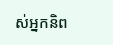ស់អ្នកនិព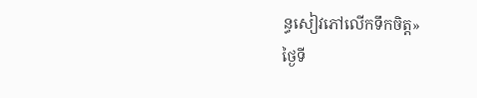ន្ធសៀវភៅលើកទឹកចិត្ត»
ថ្ងៃទី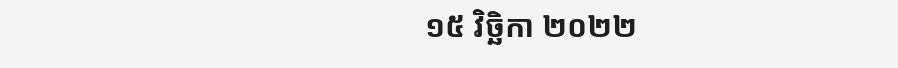១៥ វិច្ឆិកា ២០២២